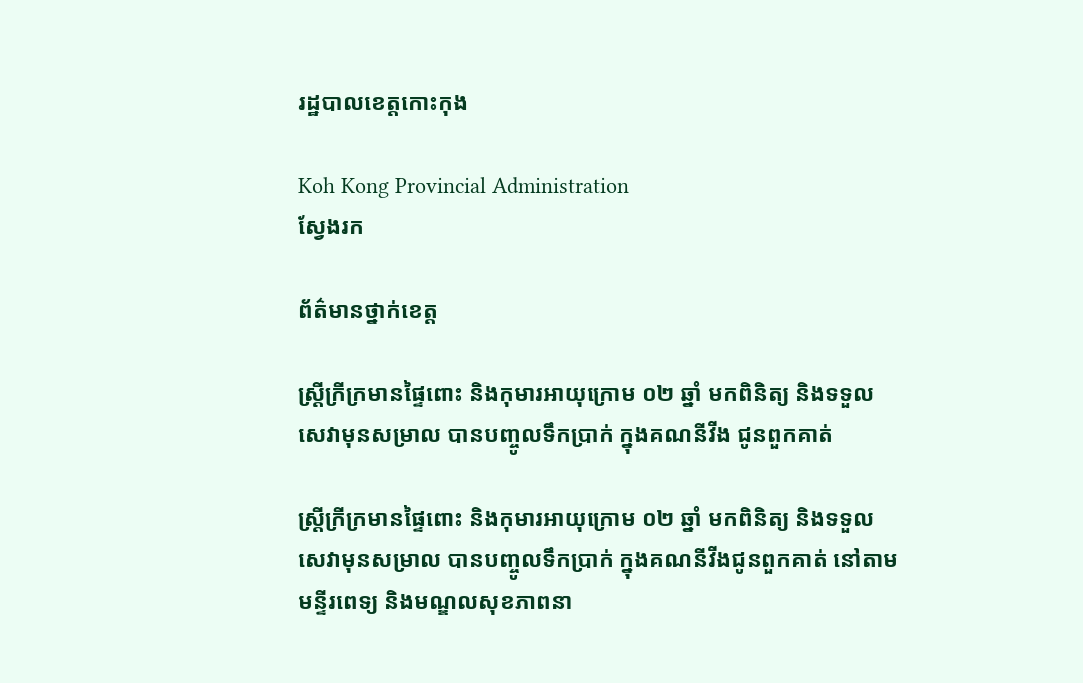រដ្ឋបាលខេត្តកោះកុង

Koh Kong Provincial Administration
ស្វែងរក

ព័ត៌មានថ្នាក់ខេត្ត

ស្រ្តីក្រីក្រមានផ្ទៃពោះ និងកុមារអាយុក្រោម ០២ ឆ្នាំ មកពិនិត្យ និងទទួលសេវាមុនសម្រាល បានបញ្ចូលទឹកប្រាក់ ក្នុងគណនីវីង ជូនពួកគាត់

ស្រ្តីក្រីក្រមានផ្ទៃពោះ និងកុមារអាយុក្រោម ០២ ឆ្នាំ មកពិនិត្យ និងទទួលសេវាមុនសម្រាល បានបញ្ចូលទឹកប្រាក់ ក្នុងគណនីវីងជូនពួកគាត់ នៅតាមមន្ទីរពេទ្យ និងមណ្ឌលសុខភាពនា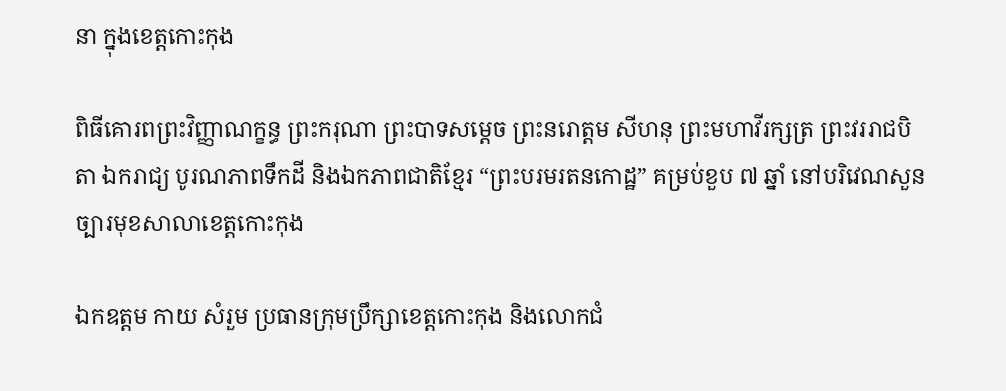នា ក្នុងខេត្តកោះកុង

ពិធីគោរពព្រះវិញ្ញាណក្ខន្ធ ព្រះករុណា ព្រះបាទសម្ដេច ព្រះនរោត្តម សីហនុ ព្រះមហាវីរក្សត្រ ព្រះវររាជបិតា ឯករាជ្យ បូរណភាពទឹកដី និងឯកភាពជាតិខ្មែរ “ព្រះបរមរតនកោដ្ឋ” គម្រប់ខួប ៧ ឆ្នាំ នៅបរិវេណសួនច្បារមុខសាលាខេត្តកោះកុង

ឯកឧត្តម កាយ សំរួម ប្រធានក្រុមប្រឹក្សាខេត្តកោះកុង និងលោកជំ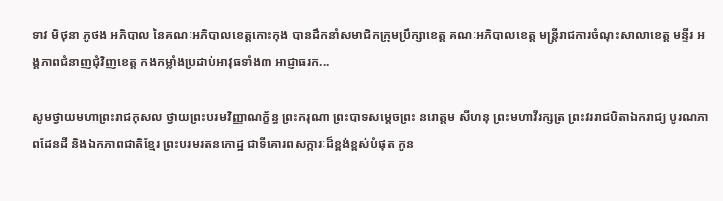ទាវ មិថុនា ភូថង អភិបាល នៃគណៈអភិបាលខេត្តកោះកុង បានដឹកនាំសមាជិកក្រុមប្រឹក្សាខេត្ត គណៈអភិបាលខេត្ត មន្រ្តីរាជការចំណុះសាលាខេត្ត មន្ទីរ អង្គភាពជំនាញជុំវិញខេត្ត កងកម្លាំងប្រដាប់អាវុធទាំង៣ អាជ្ញាធរក...

សូមថ្វាយមហាព្រះរាជកុសល ថ្វាយព្រះបរមវិញ្ញាណក្ខ័ន្ធ ព្រះករុណា ព្រះបាទសម្តេចព្រះ នរោត្តម សីហនុ ព្រះមហាវីរក្សត្រ ព្រះវររាជបិតាឯករាជ្យ បូរណភាពដែនដី និងឯកភាពជាតិខ្មែរ ព្រះបរមរតនកោដ្ឋ ជាទីគោរពសក្ការៈដ៏ខ្ពង់ខ្ពស់បំផុត កូន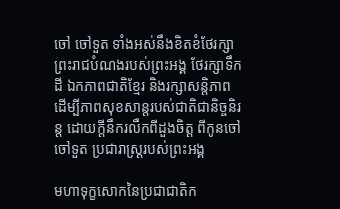ចៅ ចៅទួត ទាំងអស់នឹងខិតខំថែរក្សាព្រះរាជបំណងរបស់ព្រះអង្គ ថែរក្សាទឹកដី ឯកភាពជាតិខ្មែរ និងរក្សាសន្តិភាព ដើម្បីភាពសុខសាន្តរបស់ជាតិជានិច្ចនិរន្ត ដោយក្តីនឹករលឹកពីដួងចិត្ត ពីកូនចៅ ចៅទួត ប្រជារាស្ត្ររបស់ព្រះអង្គ

មហាទុក្ខសោកនៃប្រជាជាតិក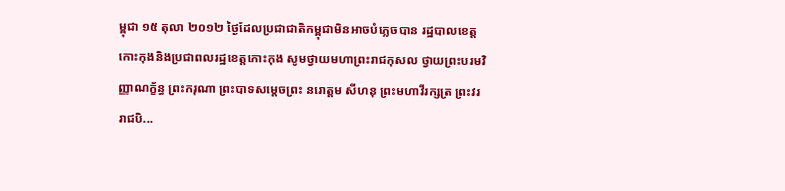ម្ពុជា ១៥ តុលា ២០១២ ថ្ងៃដែលប្រជាជាតិកម្ពុជាមិនអាចបំភ្លេចបាន រដ្ឋបាលខេត្តកោះកុងនិងប្រជាពលរដ្ឋខេត្តកោះកុង សូមថ្វាយមហាព្រះរាជកុសល ថ្វាយព្រះបរមវិញ្ញាណក្ខ័ន្ធ ព្រះករុណា ព្រះបាទសម្តេចព្រះ នរោត្តម សីហនុ ព្រះមហាវីរក្សត្រ ព្រះវររាជបិ...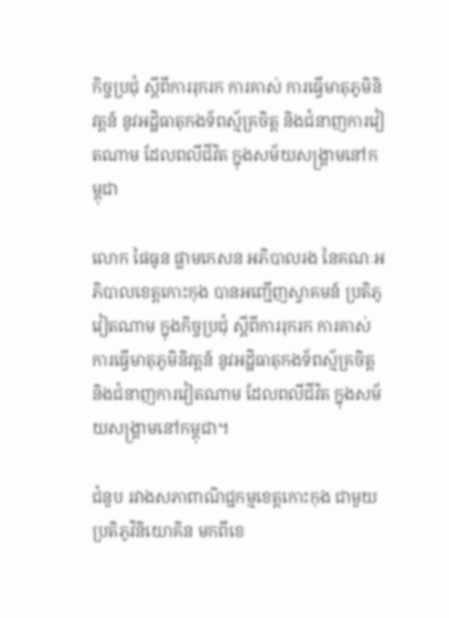កិច្ចប្រជុំ ស្ដីពីការរុករក ការគាស់ ការធ្វើមាតុភូមិនិវត្តន៍ នូវអដ្ឋិធាតុកងទ័ពស្ម័គ្រចិត្ត និងជំនាញការវៀតណាម ដែលពលីជីវិត ក្នុងសម័យសង្រ្គាមនៅកម្ពុជា

លោក ផៃធូន ផ្លាមកេសន អភិបាលរង នៃគណៈអភិបាលខេត្តកោះកុង បានអញ្ជើញស្វាគមន៍ ប្រតិភូវៀតណាម ក្នុងកិច្ចប្រជុំ ស្ដីពីការរុករក ការគាស់ ការធ្វើមាតុភូមិនិវត្តន៍ នូវអដ្ឋិធាតុកងទ័ពស្ម័គ្រចិត្ត និងជំនាញការវៀតណាម ដែលពលីជីវិត ក្នុងសម័យសង្រ្គាមនៅកម្ពុជា។

ជំនួប រវាងសភាពាណិជ្ជកម្មខេត្តកោះកុង ជាមួយប្រតិភូវិនិយោគិន មកពីខេ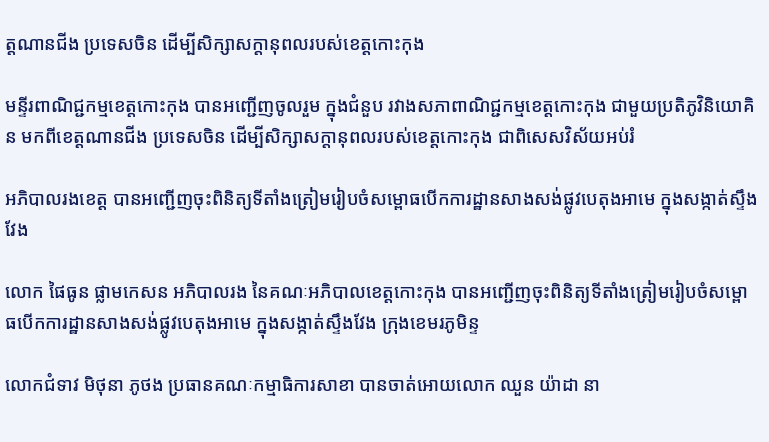ត្តណានជីង ប្រទេសចិន ដេីម្បីសិក្សាសក្តានុពលរបស់ខេត្តកោះកុង

មន្ទីរពាណិជ្ជកម្មខេត្តកោះកុង បានអញ្ជើញចូលរួម ក្នុងជំនួប រវាងសភាពាណិជ្ជកម្មខេត្តកោះកុង ជាមួយប្រតិភូវិនិយោគិន មកពីខេត្តណានជីង ប្រទេសចិន ដេីម្បីសិក្សាសក្តានុពលរបស់ខេត្តកោះកុង ជាពិសេសវិស័យអប់រំ

អភិបាលរងខេត្ត បានអញ្ជើញចុះពិនិត្យទីតាំងត្រៀមរៀបចំសម្ពោធបើកការដ្ឋានសាងសង់ផ្លូវបេតុងអាមេ ក្នុងសង្កាត់ស្ទឹងវែង

លោក ផៃធូន ផ្លាមកេសន អភិបាលរង នៃគណៈអភិបាលខេត្តកោះកុង បានអញ្ជើញចុះពិនិត្យទីតាំងត្រៀមរៀបចំសម្ពោធបើកការដ្ឋានសាងសង់ផ្លូវបេតុងអាមេ ក្នុងសង្កាត់ស្ទឹងវែង ក្រុងខេមរភូមិន្ទ

លោកជំទាវ មិថុនា ភូថង ប្រធានគណៈកម្មាធិការសាខា បានចាត់អោយលោក ឈួន យ៉ាដា នា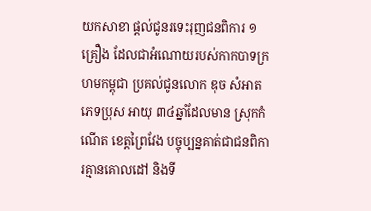យកសាខា ផ្តល់ជូនរទេះរុញជនពិការ ១ គ្រឿង ដែលជាអំណោយរបស់កាកបាទក្រហមកម្ពុជា ប្រគល់ជូនលោក ឌុច សំអាត ភេទប្រុស អាយុ ៣៤ឆ្នាំដែលមាន ស្រុកកំណើត ខេត្តព្រៃវែង បច្ចុប្បន្នគាត់ជាជនពិការគ្មានគោលដៅ និងទី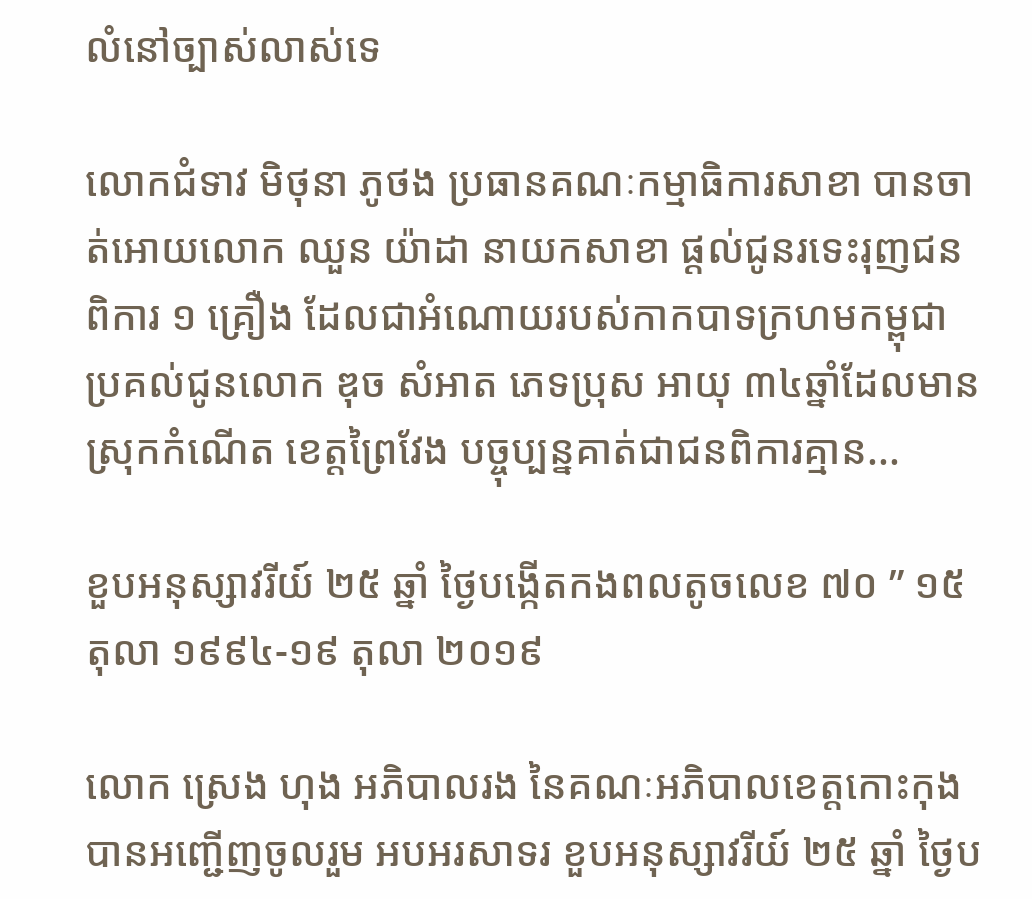លំនៅច្បាស់លាស់ទេ

លោកជំទាវ មិថុនា ភូថង ប្រធានគណៈកម្មាធិការសាខា បានចាត់អោយលោក ឈួន យ៉ាដា នាយកសាខា ផ្តល់ជូនរទេះរុញជនពិការ ១ គ្រឿង ដែលជាអំណោយរបស់កាកបាទក្រហមកម្ពុជា ប្រគល់ជូនលោក ឌុច សំអាត ភេទប្រុស អាយុ ៣៤ឆ្នាំដែលមាន ស្រុកកំណើត ខេត្តព្រៃវែង បច្ចុប្បន្នគាត់ជាជនពិការគ្មាន...

ខួបអនុស្សាវរីយ៍ ២៥ ឆ្នាំ ថ្ងៃបង្កើតកងពលតូចលេខ ៧០ ” ១៥ តុលា ១៩៩៤-១៩ តុលា ២០១៩

លោក ស្រេង ហុង អភិបាលរង នៃគណៈអភិបាលខេត្តកោះកុង បានអញ្ជើញចូលរួម អបអរសាទរ ខួបអនុស្សាវរីយ៍ ២៥ ឆ្នាំ ថ្ងៃប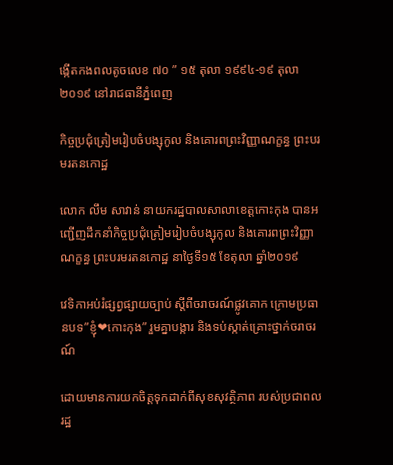ង្កើតកងពលតូចលេខ ៧០ ” ១៥ តុលា ១៩៩៤-១៩ តុលា ២០១៩ នៅរាជធានីភ្នំពេញ

កិច្ចប្រជុំត្រៀមរៀបចំបង្សុកូល និងគោរពព្រះវិញ្ញាណក្ខន្ធ ព្រះបរមរតនកោដ្ឋ

លោក លឹម សាវាន់ នាយករដ្ឋបាលសាលាខេត្តកោះកុង បានអញ្ជើញដឹកនាំកិច្ចប្រជុំត្រៀមរៀបចំបង្សុកូល និងគោរពព្រះវិញ្ញាណក្ខន្ធ ព្រះបរមរតនកោដ្ឋ នាថ្ងៃទី១៥ ខែតុលា ឆ្នាំ២០១៩

វេទិកាអប់រំផ្សព្វផ្សាយច្បាប់ ស្តីពីចរាចរណ៍ផ្លូវគោក ក្រោមប្រធានបទ”ខ្ញុំ❤កោះកុង” រួមគ្នាបង្ការ និងទប់ស្កាត់គ្រោះថ្នាក់ចរាចរណ៍

ដោយមានការយកចិត្តទុកដាក់ពីសុខសុវត្ថិភាព របស់ប្រជាពលរដ្ឋ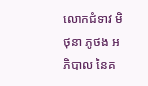លោកជំទាវ មិថុនា ភូថង អភិបាល នៃគ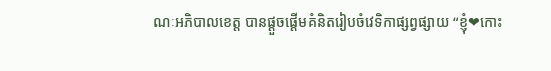ណៈអភិបាលខេត្ត បានផ្ដួចផ្ដើមគំនិតរៀបចំវេទិកាផ្សព្វផ្សាយ “ខ្ញុំ❤កោះ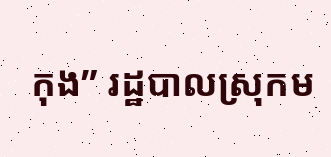កុង” រដ្ឋបាលស្រុកម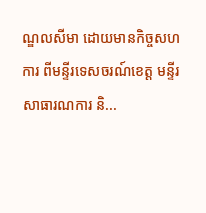ណ្ឌលសីមា ដោយមានកិច្ចសហការ ពីមន្ទីរទេសចរណ៍ខេត្ត មន្ទីរសាធារណការ និ...